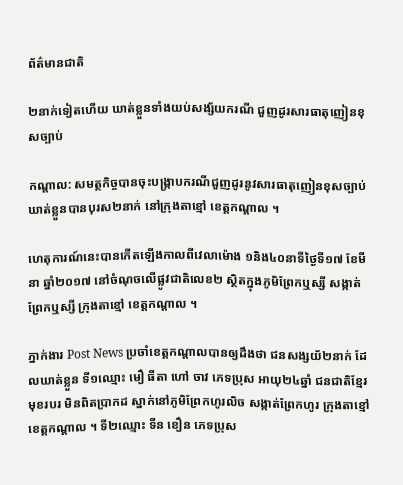ព័ត៌មានជាតិ

២នាក់ទៀតហើយ ឃាត់ខ្លួនទាំងយប់សង្ស័យករណី ជួញដូរសារធាតុញៀនខុសច្បាប់

កណ្តាល: សមត្ថកិច្ចបានចុះបង្រ្កាបករណីជួញដូរនូវសារធាតុញៀនខុសច្បាប់ ឃាត់ខ្លួនបានបុរស២នាក់ នៅក្រុងតាខ្មៅ ខេត្តកណ្តាល ។

ហេតុការណ៍នេះបានកើតឡើងកាលពីវេលាម៉ោង ១និង៤០នាទីថ្ងៃទី១៧ ខែមីនា ឆ្នាំ២០១៧ នៅចំណុចលើផ្លូវជាតិលេខ២ ស្ថិតក្នុងភូមិព្រែកឬស្សី សង្កាត់ព្រែកឬស្សី ក្រុងតាខ្មៅ ខេត្តកណ្តាល ។

ភ្នាក់ងារ Post News ប្រចាំខេត្តកណ្តាលបានឲ្យដឹងថា ជនសង្សយ័២នាក់ ដែលឃាត់ខ្លួន ទី១ឈ្មោះ មឿ ធីតា ហៅ ចាវ ភេទប្រុស អាយុ២៤ឆ្នាំ ជនជាតិខ្មែរ មុខរបរ មិនពិតប្រាកដ ស្នាក់នៅភូមិព្រែកហូរលិច សង្កាត់ព្រែកហូរ ក្រុងតាខ្មៅ ខេត្តកណ្តាល ។ ទី២ឈ្មោះ ទីន ខឿន ភេទប្រុស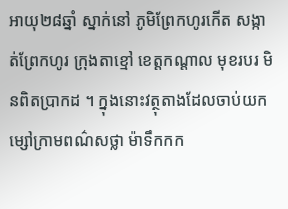អាយុ២៨ឆ្នាំ ស្នាក់នៅ ភូមិព្រែកហូរកើត សង្កាត់ព្រែកហូរ ក្រុងតាខ្មៅ ខេត្តកណ្តាល មុខរបរ មិនពិតប្រាកដ ។ ក្នុងនោះវត្ថុតាងដែលចាប់យកម្សៅក្រាមពណ៌សថ្លា ម៉ាទឹកកក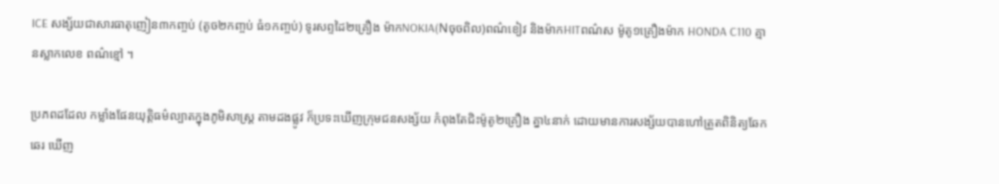ICE សង្ស័យជាសារធាតុញៀន៣កញ្ចប់ (តូច២កញ្ចប់ ធំ១កញ្ចប់) ទូរសព្ទដៃ២គ្រឿង ម៉ាកNOKIA(Nចុចពិល)ពណ៌ខៀវ និងម៉ាកHITពណ៌ស ម៉ូតូ១គ្រឿងម៉ាក HONDA C110 គ្មានស្លាកលេខ ពណ៌ខ្មៅ ។

ប្រភពដដែល កម្លាំងផែនយុត្តិធម៌ល្បាតក្នុងភូមិសាស្រ្ត តាមដងផ្លូវ ក៏ប្រទះឃើញក្រុមជនសង្ស័យ កំពុងតែជិះម៉ូតូ២គ្រឿង គ្នា៤នាក់ ដោយមានការសង្ស័យបានហៅត្រួតពិនិត្យឆែកឆេរ ឃើញ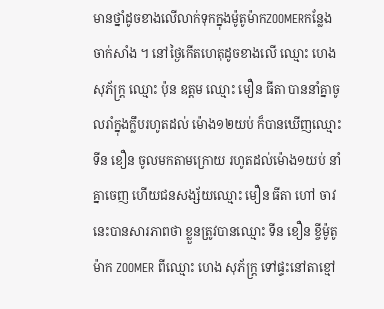មានថ្នាំដូចខាងលើលាក់ទុកក្នុងម៉ូតូម៉ាកZOOMERកន្លែងចាក់សាំង ។ នៅថ្ងៃកើតហេតុដូចខាងលើ ឈ្មោះ ហេង សុភ័ក្រ្ត ឈ្មោះ ប៉ុន ឧត្តម ឈ្មោះ មឿន ធីតា បាននាំគ្នាចូលរាំក្នុងក្លឹបរហូតដល់ ម៉ោង១២យប់ ក៏បានឃើញឈ្មោះ ទីន ខឿន ចូលមកតាមក្រោយ រហូតដល់ម៉ោង១យប់ នាំគ្នាចេញ ហើយជនសង្ស័យឈ្មោះ មឿន ធីតា ហៅ ចាវ នេះបានសារភាពថា ខ្លួនត្រូវបានឈ្មោះ ទីន ខឿន ខ្ចីម៉ូតូម៉ាក ZOOMER ពីឈ្មោះ ហេង សុភ័ក្រ្ត ទៅផ្ទះនៅតាខ្មៅ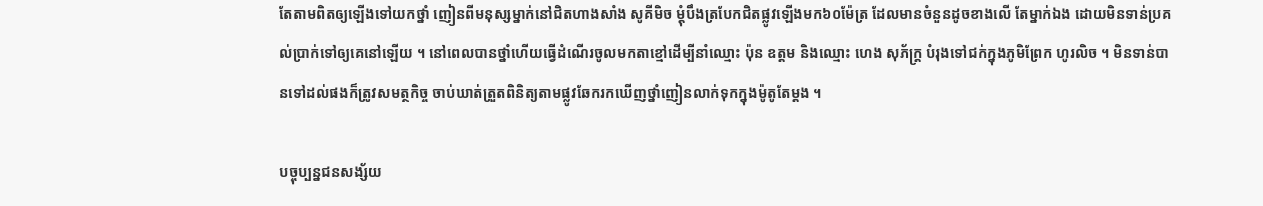តែតាមពិតឲ្យឡើងទៅយកថ្នាំ ញៀនពីមនុស្សម្នាក់នៅជិតហាងសាំង សូគីមិច ម្តុំបឹងត្របែកជិតផ្លូវឡើងមក៦០ម៉ែត្រ ដែលមានចំនួនដូចខាងលើ តែម្នាក់ឯង ដោយមិនទាន់ប្រគល់ប្រាក់ទៅឲ្យគេនៅឡើយ ។ នៅពេលបានថ្នាំហើយធ្វើដំណើរចូលមកតាខ្មៅដើម្បីនាំឈ្មោះ ប៉ុន ឧត្តម និងឈ្មោះ ហេង សុភ័ក្រ្ត បំរុងទៅជក់ក្នុងភូមិព្រែក ហូរលិច ។ មិនទាន់បានទៅដល់ផងក៏ត្រូវសមត្ថកិច្ច ចាប់ឃាត់ត្រួតពិនិត្យតាមផ្លូវឆែករកឃើញថ្នាំញៀនលាក់ទុកក្នុងម៉ូតូតែម្តង ។

បច្ចុប្បន្នជនសង្ស័យ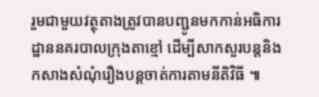រួមជាមួយវត្ថុតាងត្រូវបានបញ្ជូនមកកាន់អធិការដ្ឋាននគរបាលក្រុងតាខ្មៅ ដើម្បីសាកសួរបន្តនិងកសាងសំណុំរឿងបន្តចាត់ការតាមនីតិវិធី ៕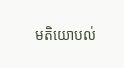មតិយោបល់